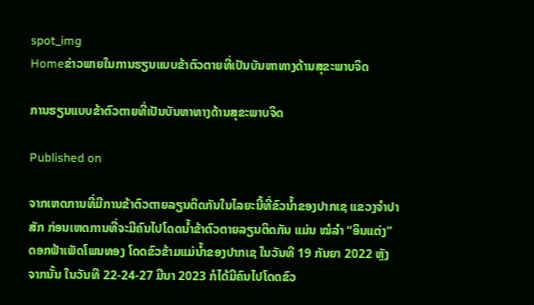spot_img
Homeຂ່າວພາຍໃນການຮຽນແບບຂ້າຕົວຕາຍທີ່ເປັນບັນຫາທາງດ້ານສຸຂະພາບຈິດ

ການຮຽນແບບຂ້າຕົວຕາຍທີ່ເປັນບັນຫາທາງດ້ານສຸຂະພາບຈິດ

Published on

ຈາກເຫດການທີ່ມີການຂ້າຕົວຕາຍລຽນຕິດກັນໃນໄລຍະນີ້ທີ່ຂົວນ້ຳຂອງປາກເຊ ແຂວງຈຳປາສັກ ກ່ອນເຫດການທີ່ຈະມີຄົນໄປໂດດນ້ຳຂ້າຕົວຕາຍລຽນຕິດກັນ ແມ່ນ ໝໍລຳ “ອິນແຕ່ງ” ດອກຟ້າເພັດໂພນທອງ ໂດດຂົວຂ້າມແມ່ນ້ຳຂອງປາກເຊ ໃນວັນທີ 19 ກັນຍາ 2022 ຫຼັງຈາກນັ້ນ ໃນວັນທີ 22-24-27 ມີນາ 2023 ກໍໄດ້ມີຄົນໄປໂດດຂົວ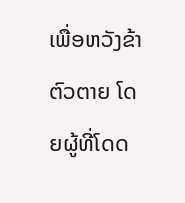ເພື່ອຫວັງຂ້າຕົວຕາຍ ໂດຍຜູ້ທີ່ໂດດ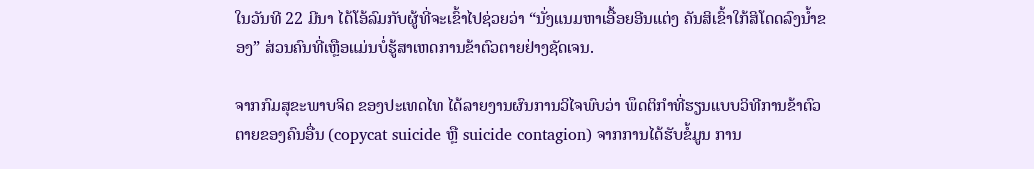ໃນວັນທີ 22 ມີນາ ໄດ້ໂອ້ລົມກັບຜູ້ທີ່ຈະເຂົ້າໄປຊ່ວຍວ່າ “ນັ່ງແນມຫາເອື້ອຍອີນແຕ່ງ ຄັນສິເຂົ້າໃກ້ສິໂດດລົງນໍ້າຂອງ” ສ່ວນຄົນທີ່ເຫຼືອແມ່ນບໍ່ຮູ້ສາເຫດການຂ້າຕົວຕາຍຢ່າງຊັດເຈນ.

ຈາກກົມສຸຂະພາບຈິດ ຂອງປະເທດໄທ ໄດ້ລາຍງານຜົນການວິໄຈພົບວ່າ ພຶດຕິກຳທີ່ຮຽນແບບວິທີການຂ້າຕົວຕາຍຂອງຄົນອື່ນ (copycat suicide ຫຼື suicide contagion) ຈາກການໄດ້ຮັບຂໍ້ມູນ ການ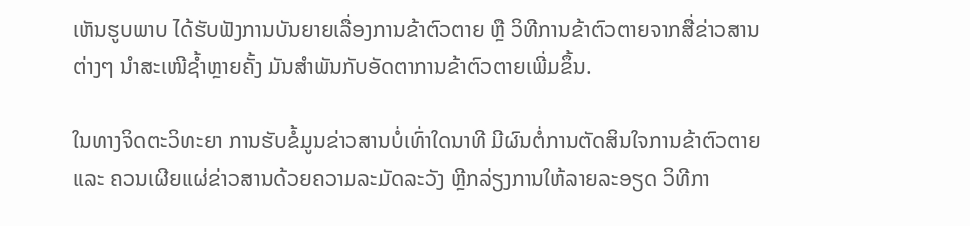ເຫັນຮູບພາບ ໄດ້ຮັບຟັງການບັນຍາຍເລື່ອງການຂ້າຕົວຕາຍ ຫຼື ວິທີການຂ້າຕົວຕາຍຈາກສື່ຂ່າວສານຕ່າງໆ ນຳສະເໜີຊ້ຳຫຼາຍຄັ້ງ ມັນສຳພັນກັບອັດຕາການຂ້າຕົວຕາຍເພີ່ມຂຶ້ນ.

ໃນທາງຈິດຕະວິທະຍາ ການຮັບຂໍ້ມູນຂ່າວສານບໍ່ເທົ່າໃດນາທີ ມີຜົນຕໍ່ການຕັດສິນໃຈການຂ້າຕົວຕາຍ ແລະ ຄວນເຜີຍແຜ່ຂ່າວສານດ້ວຍຄວາມລະມັດລະວັງ ຫຼີກລ່ຽງການໃຫ້ລາຍລະອຽດ ວິທີກາ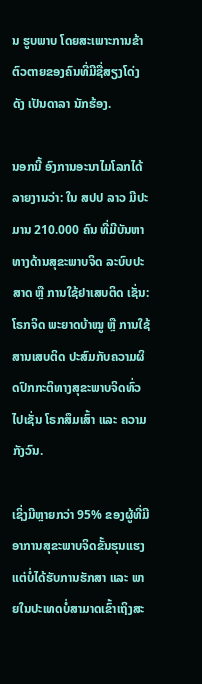ນ ຮູບພາບ ໂດຍສະເພາະການຂ້າຕົວຕາຍຂອງຄົນທີ່ມີຊື່ສຽງໂດ່ງດັງ ເປັນດາລາ ນັກຮ້ອງ.

ນອກນີ້ ອົງການອະນາໄມໂລກໄດ້ລາຍງານວ່າ: ໃນ ສປປ ລາວ ມີປະມານ 210.000 ຄົນ ທີ່ມີບັນຫາທາງດ້ານສຸຂະພາບຈິດ ລະບົບປະສາດ ຫຼື ການໃຊ້ຢາເສບຕິດ ເຊັ່ນ: ໂຣກຈິດ ພະຍາດບ້າໝູ ຫຼື ການໃຊ້ສານເສບຕິດ ປະສົມກັບຄວາມຜິດປົກກະຕິທາງສຸຂະພາບຈິດທົ່ວໄປເຊັ່ນ ໂຣກສຶມເສົ້າ ແລະ ຄວາມກັງວົນ.

ເຊິ່ງມີຫຼາຍກວ່າ 95% ຂອງຜູ້ທີ່ມີອາການສຸຂະພາບຈິດຂັ້ນຮຸນແຮງ ແຕ່ບໍ່ໄດ້ຮັບການຮັກສາ ແລະ ພາຍໃນປະເທດບໍ່ສາມາດເຂົ້າເຖິງສະ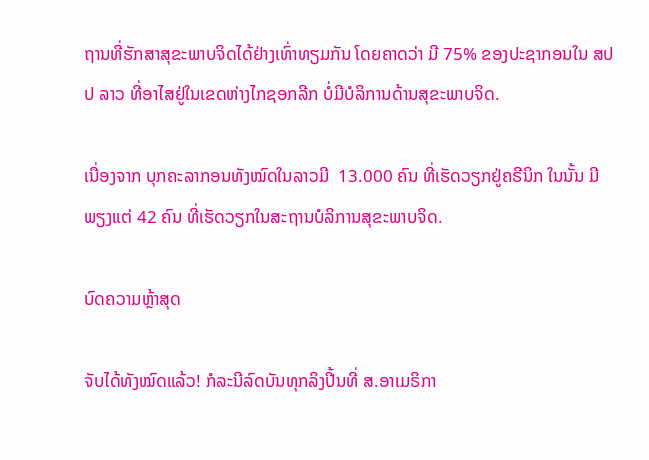ຖານທີ່ຮັກສາສຸຂະພາບຈິດໄດ້ຢ່າງເທົ່າທຽມກັນ ໂດຍຄາດວ່າ ມີ 75% ຂອງປະຊາກອນໃນ ສປປ ລາວ ທີ່ອາໄສຢູ່ໃນເຂດຫ່າງໄກຊອກລີກ ບໍ່ມີບໍລິການດ້ານສຸຂະພາບຈິດ.

ເນື່ອງຈາກ ບຸກຄະລາກອນທັງໝົດໃນລາວມີ  13.000 ຄົນ ທີ່ເຮັດວຽກຢູ່ຄຣີນິກ ໃນນັ້ນ ມີພຽງແຕ່ 42 ຄົນ ທີ່ເຮັດວຽກໃນສະຖານບໍລິການສຸຂະພາບຈິດ.

ບົດຄວາມຫຼ້າສຸດ

ຈັບໄດ້ທັງໝົດແລ້ວ! ກໍລະນີລົດບັນທຸກລິງປີ້ນທີ່ ສ.ອາເມຣິກາ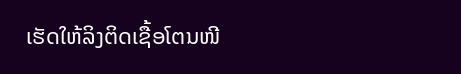ເຮັດໃຫ້ລິງຕິດເຊື້ອໂຕນໜີ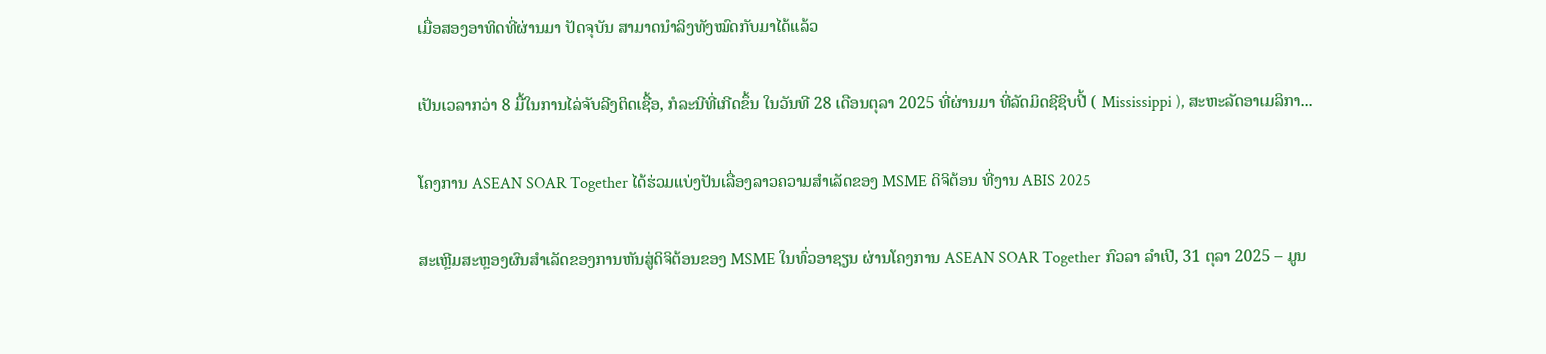ເມື່ອສອງອາທິດທີ່ຜ່ານມາ ປັດຈຸບັນ ສາມາດນຳລິງທັງໝົດກັບມາໄດ້ແລ້ວ

ເປັນເວລາກວ່າ 8 ມື້ໃນການໄລ່ຈັບລີງຕິດເຊື້ອ, ກໍລະນີທີ່ເກີດຂຶ້ນ ໃນວັນທີ 28 ເດືອນຕຸລາ 2025 ທີ່ຜ່ານມາ ທີ່ລັດມິດຊີຊິບປີ້ ( Mississippi ), ສະຫະລັດອາເມລິກາ...

ໂຄງການ ASEAN SOAR Together ໄດ້ຮ່ວມແບ່ງປັນເລື່ອງລາວຄວາມສໍາເລັດຂອງ MSME ດິຈິຕ້ອນ ທີ່ງານ ABIS 2025

ສະເຫຼີມສະຫຼອງຜົນສໍາເລັດຂອງການຫັນສູ່ດິຈິຕ້ອນຂອງ MSME ໃນທົ່ວອາຊຽນ ຜ່ານໂຄງການ ASEAN SOAR Together ກົວລາ ລໍາເປີ, 31 ຕຸລາ 2025 – ມູນ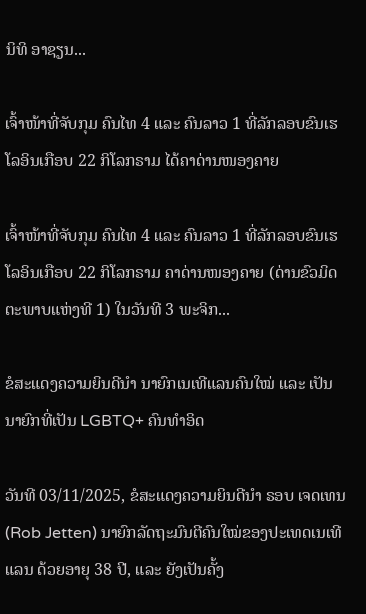ນິທິ ອາຊຽນ...

ເຈົ້າໜ້າທີ່ຈັບກຸມ ຄົນໄທ 4 ແລະ ຄົນລາວ 1 ທີ່ລັກລອບຂົນເຮໂລອິນເກືອບ 22 ກິໂລກຣາມ ໄດ້ຄາດ່ານໜອງຄາຍ

ເຈົ້າໜ້າທີ່ຈັບກຸມ ຄົນໄທ 4 ແລະ ຄົນລາວ 1 ທີ່ລັກລອບຂົນເຮໂລອິນເກືອບ 22 ກິໂລກຣາມ ຄາດ່ານໜອງຄາຍ (ດ່ານຂົວມິດຕະພາບແຫ່ງທີ 1) ໃນວັນທີ 3 ພະຈິກ...

ຂໍສະແດງຄວາມຍິນດີນຳ ນາຍົກເນເທີແລນຄົນໃໝ່ ແລະ ເປັນນາຍົກທີ່ເປັນ LGBTQ+ ຄົນທຳອິດ

ວັນທີ 03/11/2025, ຂໍສະແດງຄວາມຍິນດີນຳ ຣອບ ເຈດເທນ (Rob Jetten) ນາຍົກລັດຖະມົນຕີຄົນໃໝ່ຂອງປະເທດເນເທີແລນ ດ້ວຍອາຍຸ 38 ປີ, ແລະ ຍັງເປັນຄັ້ງ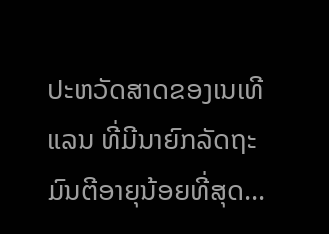ປະຫວັດສາດຂອງເນເທີແລນ ທີ່ມີນາຍົກລັດຖະມົນຕີອາຍຸນ້ອຍທີ່ສຸດ...